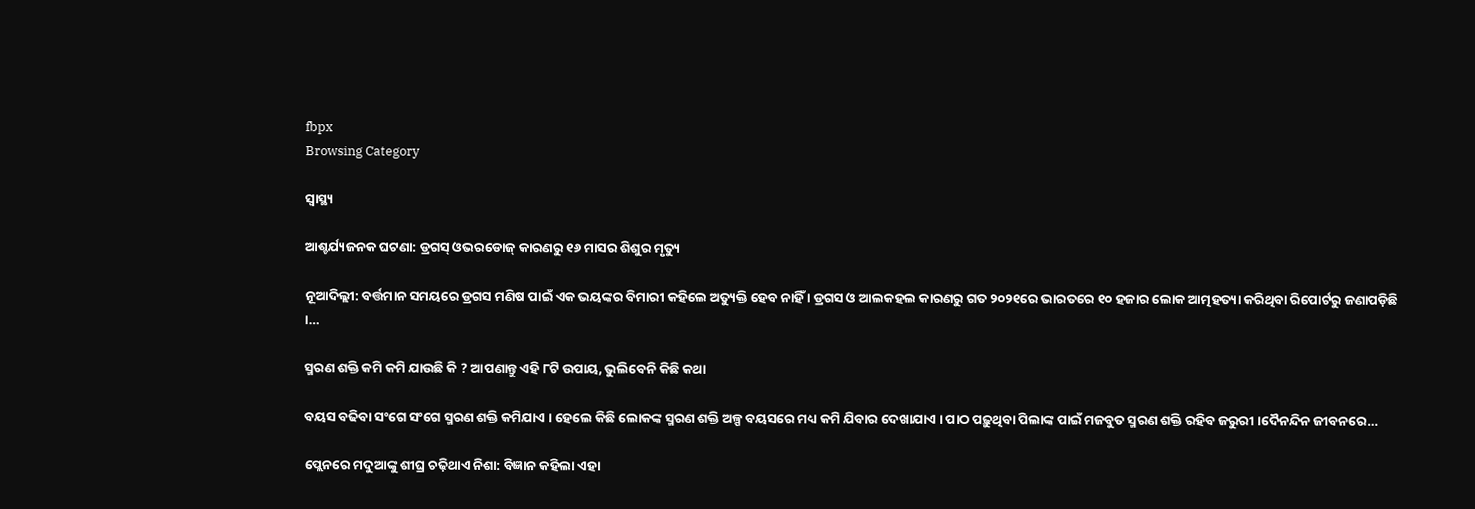fbpx
Browsing Category

ସ୍ୱାସ୍ଥ୍ୟ

ଆଶ୍ଚର୍ଯ୍ୟଜନକ ଘଟଣା: ଡ୍ରଗସ୍ ଓଭରଡୋଜ୍ କାରଣରୁ ୧୬ ମାସର ଶିଶୁର ମୃତ୍ୟୁ

ନୂଆଦିଲ୍ଲୀ: ବର୍ତ୍ତମାନ ସମୟରେ ଡ୍ରଗସ ମଣିଷ ପାଇଁ ଏକ ଭୟଙ୍କର ବିମାରୀ କହିଲେ ଅତ୍ୟୁକ୍ତି ହେବ ନାହିଁ । ଡ୍ରଗସ ଓ ଆଲକହଲ କାରଣରୁ ଗତ ୨୦୨୧ରେ ଭାରତରେ ୧୦ ହଜାର ଲୋକ ଆତ୍ମହତ୍ୟା କରିଥିବା ରିପୋର୍ଟରୁ ଜଣାପଡ଼ିଛି ।…

ସ୍ମରଣ ଶକ୍ତି କମି କମି ଯାଉଛି କି ? ଆପଣାନ୍ତୁ ଏହି ୮ଟି ଉପାୟ, ଭୁଲିବେନି କିଛି କଥା

ବୟସ ବଢିବା ସଂଗେ ସଂଗେ ସ୍ମରଣ ଶକ୍ତି କମିଯାଏ । ହେଲେ କିଛି ଲୋକଙ୍କ ସ୍ମରଣ ଶକ୍ତି ଅଳ୍ପ ବୟସରେ ମଧ୍ୟ କମି ଯିବାର ଦେଖାଯାଏ । ପାଠ ପଢ଼ୁଥିବା ପିଲାଙ୍କ ପାଇଁ ମଜବୁତ ସ୍ମରଣ ଶକ୍ତି ରହିବ ଜରୁରୀ ।ଦୈନନ୍ଦିନ ଜୀବନରେ…

ପ୍ଲେନରେ ମଦୁଆଙ୍କୁ ଶୀଘ୍ର ଚଢ଼ିଥାଏ ନିଶା: ବିଜ୍ଞାନ କହିଲା ଏହା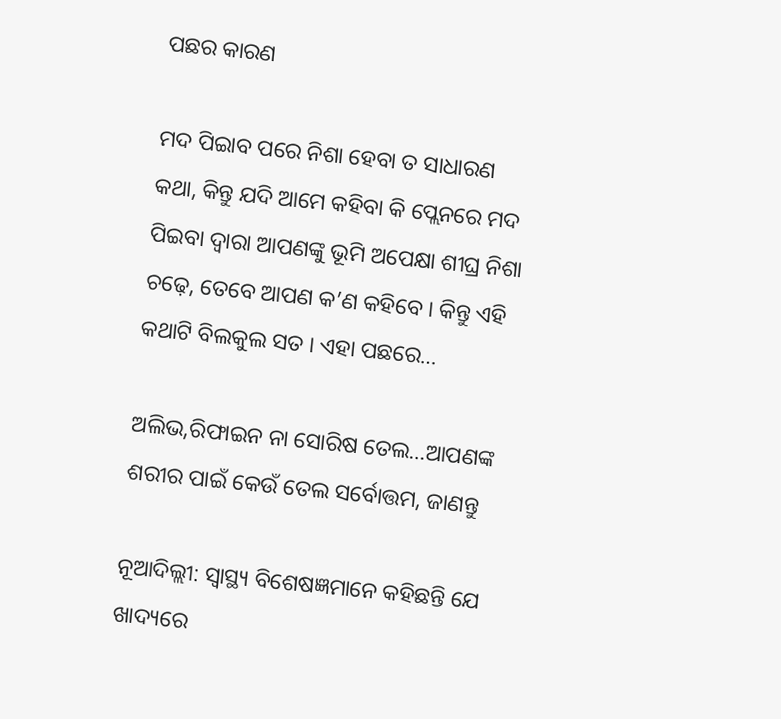ପଛର କାରଣ

ମଦ ପିଇାବ ପରେ ନିଶା ହେବା ତ ସାଧାରଣ କଥା, କିନ୍ତୁ ଯଦି ଆମେ କହିବା କି ପ୍ଲେନରେ ମଦ ପିଇବା ଦ୍ୱାରା ଆପଣଙ୍କୁ ଭୂମି ଅପେକ୍ଷା ଶୀଘ୍ର ନିଶା ଚଢ଼େ, ତେବେ ଆପଣ କ’ଣ କହିବେ । କିନ୍ତୁ ଏହି କଥାଟି ବିଲକୁଲ ସତ । ଏହା ପଛରେ…

ଅଲିଭ,ରିଫାଇନ ନା ସୋରିଷ ତେଲ…ଆପଣଙ୍କ ଶରୀର ପାଇଁ କେଉଁ ତେଲ ସର୍ବୋତ୍ତମ, ଜାଣନ୍ତୁ

ନୂଆଦିଲ୍ଲୀ: ସ୍ବାସ୍ଥ୍ୟ ବିଶେଷଜ୍ଞମାନେ କହିଛନ୍ତି ଯେ ଖାଦ୍ୟରେ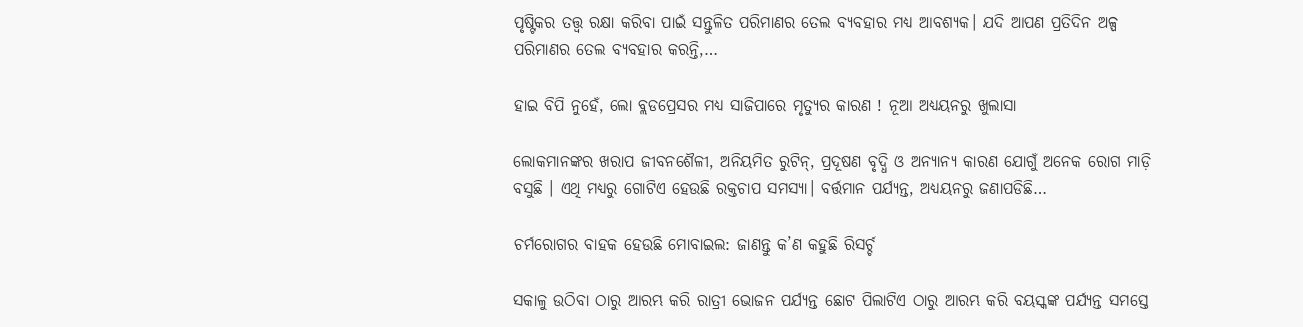ପୃଷ୍ଟିକର ତତ୍ତ୍ୱ ରକ୍ଷା କରିବା ପାଇଁ ସନ୍ତୁଳିତ ପରିମାଣର ତେଲ ବ୍ୟବହାର ମଧ୍ୟ ଆବଶ୍ୟକ। ଯଦି ଆପଣ ପ୍ରତିଦିନ ଅଳ୍ପ ପରିମାଣର ତେଲ ବ୍ୟବହାର କରନ୍ତି,…

ହାଇ ବିପି ନୁହେଁ, ଲୋ ବ୍ଲଡପ୍ରେସର ମଧ୍ୟ ସାଜିପାରେ ମୃତ୍ୟୁର କାରଣ ! ନୂଆ ଅଧ୍ୟୟନରୁ ଖୁଲାସା

ଲୋକମାନଙ୍କର ଖରାପ ଜୀବନଶୈଳୀ, ଅନିୟମିତ ରୁଟିନ୍, ପ୍ରଦୂଷଣ ବୃଦ୍ଧି ଓ ଅନ୍ୟାନ୍ୟ କାରଣ ଯୋଗୁଁ ଅନେକ ରୋଗ ମାଡ଼ି ବସୁଛି । ଏଥି ମଧ୍ୟରୁ ଗୋଟିଏ ହେଉଛି ରକ୍ତଚାପ ସମସ୍ୟା। ବର୍ତ୍ତମାନ ପର୍ଯ୍ୟନ୍ତ, ଅଧ୍ୟୟନରୁ ଜଣାପଡିଛି…

ଚର୍ମରୋଗର ବାହକ ହେଉଛି ମୋବାଇଲ: ଜାଣନ୍ତୁ କ’ଣ କହୁଛି ରିସର୍ଚ୍ଚ

ସକାଳୁ ଉଠିବା ଠାରୁ ଆରମ୍ଭ କରି ରାତ୍ରୀ ଭୋଜନ ପର୍ଯ୍ୟନ୍ତ ଛୋଟ ପିଲାଟିଏ ଠାରୁ ଆରମ୍ଭ କରି ବୟସ୍କଙ୍କ ପର୍ଯ୍ୟନ୍ତ ସମସ୍ତେ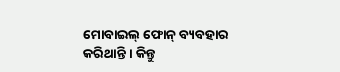ମୋବାଇଲ୍ ଫୋନ୍ ବ୍ୟବହାର କରିଥାନ୍ତି । କିନ୍ତୁ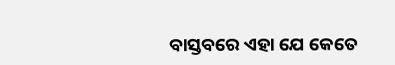ବାସ୍ତବରେ ଏହା ଯେ କେତେ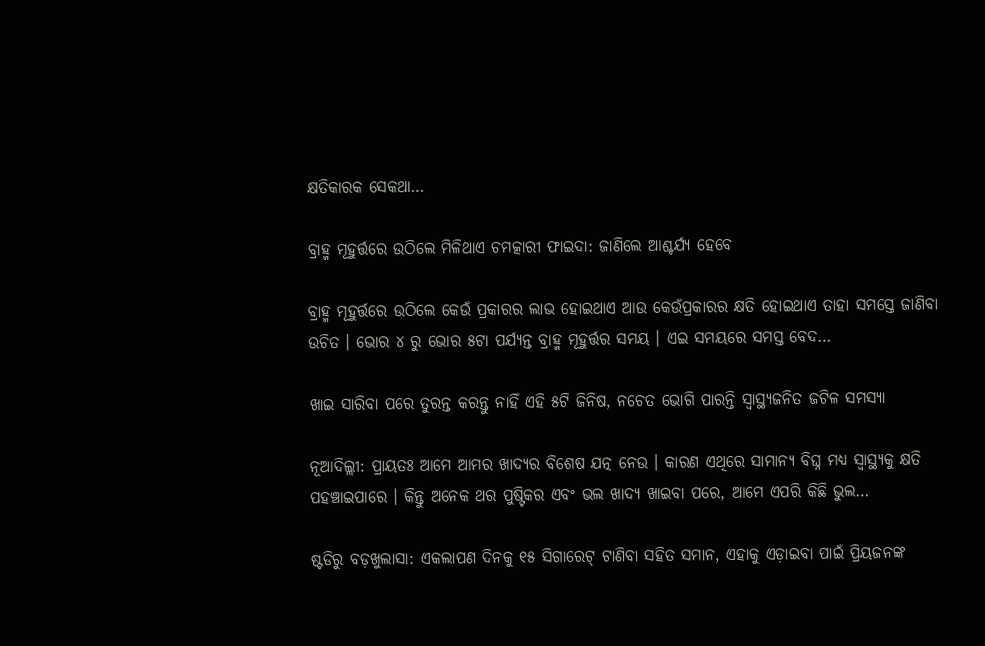କ୍ଷତିକାରକ ସେକଥା…

ବ୍ରାହ୍ମ ମୂହୁର୍ତ୍ତରେ ଉଠିଲେ ମିଳିଥାଏ ଚମତ୍କାରୀ ଫାଇଦା: ଜାଣିଲେ ଆଶ୍ଚର୍ଯ୍ୟ ହେବେ

ବ୍ରାହ୍ମ ମୂହୁର୍ତ୍ତରେ ଉଠିଲେ କେଉଁ ପ୍ରକାରର ଲାଭ ହୋଇଥାଏ ଆଉ କେଉଁପ୍ରକାରର କ୍ଷତି ହୋଇଥାଏ ତାହା ସମସ୍ତେ ଜାଣିବା ଉଚିତ । ଭୋର ୪ ରୁ ଭୋର ୫ଟା ପର୍ଯ୍ୟନ୍ତ ବ୍ରାହ୍ମ ମୂହୁର୍ତ୍ତର ସମୟ । ଏଇ ସମୟରେ ସମସ୍ତ ବେଦ…

ଖାଇ ସାରିବା ପରେ ତୁରନ୍ତ କରନ୍ତୁ ନାହିଁ ଏହି ୫ଟି ଜିନିଷ, ନଚେତ ଭୋଗି ପାରନ୍ତି ସ୍ୱାସ୍ଥ୍ୟଜନିତ ଜଟିଳ ସମସ୍ୟା

ନୂଆଦିଲ୍ଲୀ: ପ୍ରାୟତଃ ଆମେ ଆମର ଖାଦ୍ୟର ବିଶେଷ ଯତ୍ନ ନେଉ । କାରଣ ଏଥିରେ ସାମାନ୍ୟ ବିଘ୍ନ ମଧ୍ୟ ସ୍ୱାସ୍ଥ୍ୟକୁ କ୍ଷତି ପହଞ୍ଚାଇପାରେ । କିନ୍ତୁ ଅନେକ ଥର ପୁଷ୍ଟିକର ଏବଂ ଭଲ ଖାଦ୍ୟ ଖାଇବା ପରେ, ଆମେ ଏପରି କିଛି ଭୁଲ…

ଷ୍ଟଡିରୁ ବଡ଼ଖୁଲାସା: ଏକଲାପଣ ଦିନକୁ ୧୫ ସିଗାରେଟ୍ ଟାଣିବା ସହିତ ସମାନ, ଏହାକୁ ଏଡ଼ାଇବା ପାଇଁ ପ୍ରିୟଜନଙ୍କ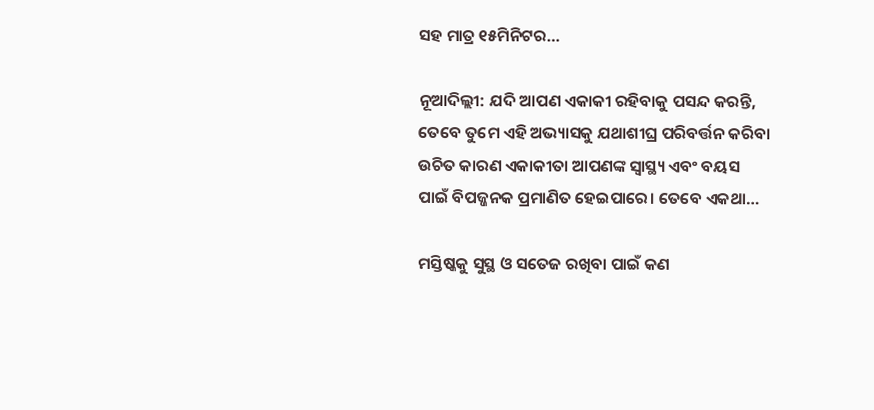ସହ ମାତ୍ର ୧୫ମିନିଟର…

ନୂଆଦିଲ୍ଲୀ: ଯଦି ଆପଣ ଏକାକୀ ରହିବାକୁ ପସନ୍ଦ କରନ୍ତି, ତେବେ ତୁମେ ଏହି ଅଭ୍ୟାସକୁ ଯଥାଶୀଘ୍ର ପରିବର୍ତ୍ତନ କରିବା ଉଚିତ କାରଣ ଏକାକୀତା ଆପଣଙ୍କ ସ୍ୱାସ୍ଥ୍ୟ ଏବଂ ବୟସ ପାଇଁ ବିପଜ୍ଜନକ ପ୍ରମାଣିତ ହେଇପାରେ। ତେବେ ଏକଥା…

ମସ୍ତିଷ୍କକୁ ସୁସ୍ଥ ଓ ସତେଜ ରଖିବା ପାଇଁ କଣ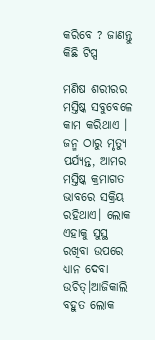କରିବେ ? ଜାଣନ୍ତୁ କିଛି ଟିପ୍ସ

ମଣିଷ ଶରୀରର ମସ୍ତିଷ୍କ ସବୁବେଳେ କାମ କରିଥାଏ । ଜନ୍ମ ଠାରୁ ମୃତ୍ୟୁ ପର୍ଯ୍ୟନ୍ତ, ଆମର ମସ୍ତିଷ୍କ କ୍ରମାଗତ ଭାବରେ ସକ୍ରିୟ ରହିଥାଏ। ଲୋକ ଏହାକୁ ସୁସ୍ଥ ରଖିବା ଉପରେ ଧ୍ୟାନ ଦେବା ଉଚିତ୍।ଆଜିକାଲି ବହୁତ ଲୋକ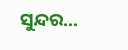ସୁନ୍ଦର…